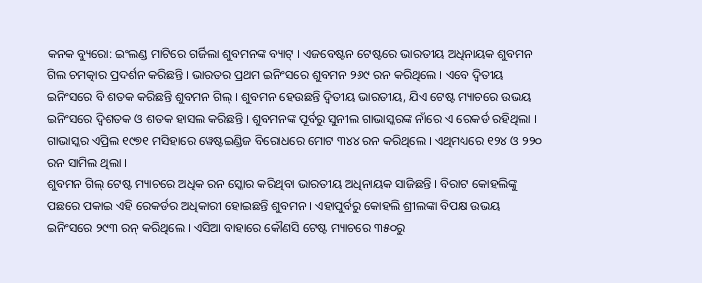କନକ ବ୍ୟୁରୋ: ଇଂଲଣ୍ଡ ମାଟିରେ ଗର୍ଜିଲା ଶୁବମନଙ୍କ ବ୍ୟାଟ୍ । ଏଜବେଷ୍ଟନ ଟେଷ୍ଟରେ ଭାରତୀୟ ଅଧିନାୟକ ଶୁବମନ ଗିଲ ଚମତ୍କାର ପ୍ରଦର୍ଶନ କରିଛନ୍ତି । ଭାରତର ପ୍ରଥମ ଇନିଂସରେ ଶୁବମନ ୨୬୯ ରନ କରିଥିଲେ । ଏବେ ଦ୍ବିତୀୟ ଇନିଂସରେ ବି ଶତକ କରିଛନ୍ତି ଶୁବମନ ଗିଲ୍ । ଶୁବମନ ହେଉଛନ୍ତି ଦ୍ବିତୀୟ ଭାରତୀୟ, ଯିଏ ଟେଷ୍ଟ ମ୍ୟାଚରେ ଉଭୟ ଇନିଂସରେ ଦ୍ବିଶତକ ଓ ଶତକ ହାସଲ କରିଛନ୍ତି । ଶୁବମନଙ୍କ ପୂର୍ବରୁ ସୁନୀଲ ଗାଭାସ୍କରଙ୍କ ନାଁରେ ଏ ରେକର୍ଡ ରହିଥିଲା । ଗାଭାସ୍କର ଏପ୍ରିଲ ୧୯୭୧ ମସିହାରେ ୱେଷ୍ଟଇଣ୍ଡିଜ ବିରୋଧରେ ମୋଟ ୩୪୪ ରନ କରିଥିଲେ । ଏଥିମଧ୍ୟରେ ୧୨୪ ଓ ୨୨୦ ରନ ସାମିଲ ଥିଲା ।
ଶୁବମନ ଗିଲ୍ ଟେଷ୍ଟ ମ୍ୟାଚରେ ଅଧିକ ରନ ସ୍କୋର କରିଥିବା ଭାରତୀୟ ଅଧିନାୟକ ସାଜିଛନ୍ତି । ବିରାଟ କୋହଲିଙ୍କୁ ପଛରେ ପକାଇ ଏହି ରେକର୍ଡର ଅଧିକାରୀ ହୋଇଛନ୍ତି ଶୁବମନ । ଏହାପୁର୍ବରୁ କୋହଲି ଶ୍ରୀଲଙ୍କା ବିପକ୍ଷ ଉଭୟ ଇନିଂସରେ ୨୯୩ ରନ୍ କରିଥିଲେ । ଏସିଆ ବାହାରେ କୌଣସି ଟେଷ୍ଟ ମ୍ୟାଚରେ ୩୫୦ରୁ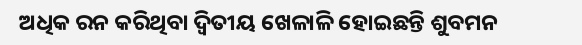ଅଧିକ ରନ କରିଥିବା ଦ୍ବିତୀୟ ଖେଳାଳି ହୋଇଛନ୍ତି ଶୁବମନ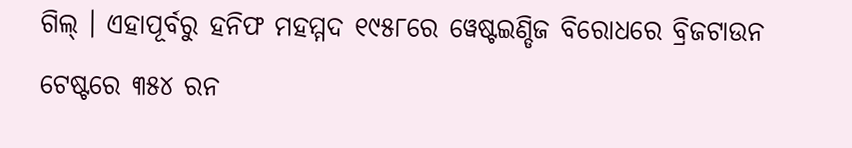ଗିଲ୍ । ଏହାପୂର୍ବରୁ ହନିଫ ମହମ୍ମଦ ୧୯୫୮ରେ ୱେଷ୍ଟଇଣ୍ଡିଜ ବିରୋଧରେ ବ୍ରିଜଟାଉନ ଟେଷ୍ଟରେ ୩୫୪ ରନ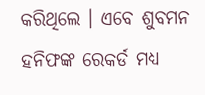କରିଥିଲେ । ଏବେ ଶୁବମନ ହନିଫଙ୍କ ରେକର୍ଡ ମଧ୍ୟ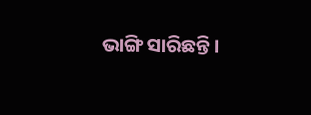ଭାଙ୍ଗି ସାରିଛନ୍ତି ।